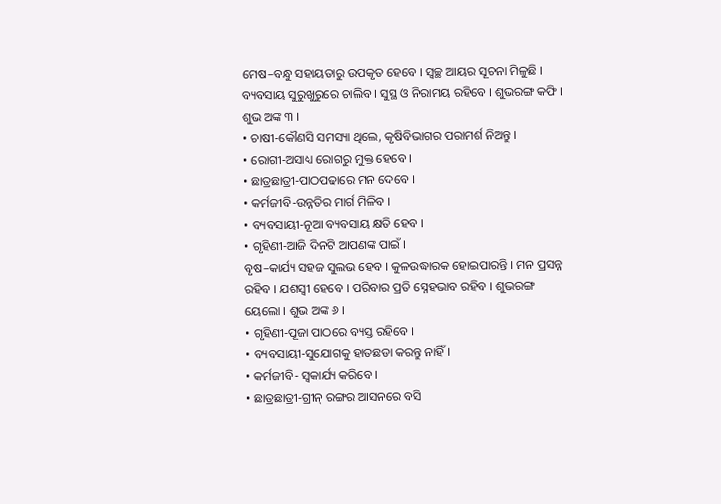ମେଷ–ବନ୍ଧୁ ସହାୟତାରୁ ଉପକୃତ ହେବେ । ସ୍ୱଚ୍ଛ ଆୟର ସୂଚନା ମିଳୁଛି । ବ୍ୟବସାୟ ସୁରୁଖୁରୁରେ ଚାଲିବ । ସୁସ୍ଥ ଓ ନିରାମୟ ରହିବେ । ଶୁଭରଙ୍ଗ କଫି । ଶୁଭ ଅଙ୍କ ୩ ।
• ଚାଷୀ-କୌଣସି ସମସ୍ୟା ଥିଲେ, କୃଷିବିଭାଗର ପରାମର୍ଶ ନିଅନ୍ତୁ ।
• ରୋଗୀ-ଅସାଧ୍ୟ ରୋଗରୁ ମୁକ୍ତ ହେବେ ।
• ଛାତ୍ରଛାତ୍ରୀ-ପାଠପଢାରେ ମନ ଦେବେ ।
• କର୍ମଜୀବି-ଉନ୍ନତିର ମାର୍ଗ ମିଳିବ ।
• ବ୍ୟବସାୟୀ-ନୂଆ ବ୍ୟବସାୟ କ୍ଷତି ହେବ ।
• ଗୃହିଣୀ-ଆଜି ଦିନଟି ଆପଣଙ୍କ ପାଇଁ ।
ବୃଷ–କାର୍ଯ୍ୟ ସହଜ ସୁଲଭ ହେବ । କୁଳଉଦ୍ଧାରକ ହୋଇପାରନ୍ତି । ମନ ପ୍ରସନ୍ନ ରହିବ । ଯଶସ୍ୱୀ ହେବେ । ପରିବାର ପ୍ରତି ସ୍ନେହଭାବ ରହିବ । ଶୁଭରଙ୍ଗ ୟେଲୋ । ଶୁଭ ଅଙ୍କ ୬ ।
• ଗୃହିଣୀ-ପୂଜା ପାଠରେ ବ୍ୟସ୍ତ ରହିବେ ।
• ବ୍ୟବସାୟୀ-ସୁଯୋଗକୁ ହାତଛଡା କରନ୍ତୁ ନାହିଁ ।
• କର୍ମଜୀବି- ସ୍ୱକାର୍ଯ୍ୟ କରିବେ ।
• ଛାତ୍ରଛାତ୍ରୀ-ଗ୍ରୀନ୍ ରଙ୍ଗର ଆସନରେ ବସି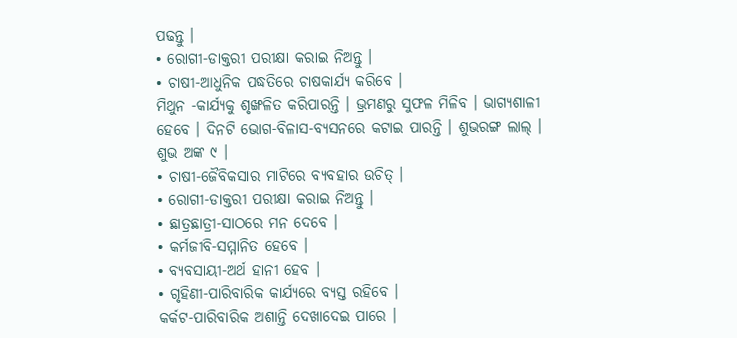ପଢନ୍ତୁ ।
• ରୋଗୀ-ଡାକ୍ତରୀ ପରୀକ୍ଷା କରାଇ ନିଅନ୍ତୁ ।
• ଚାଷୀ-ଆଧୁନିକ ପଦ୍ଧତିରେ ଚାଷକାର୍ଯ୍ୟ କରିବେ ।
ମିଥୁନ -କାର୍ଯ୍ୟକୁ ଶୃଙ୍ଖଳିତ କରିପାରନ୍ତି । ଭ୍ରମଣରୁ ସୁଫଳ ମିଳିବ । ଭାଗ୍ୟଶାଳୀ ହେବେ । ଦିନଟି ଭୋଗ-ବିଳାସ-ବ୍ୟସନରେ କଟାଇ ପାରନ୍ତି । ଶୁଭରଙ୍ଗ ଲାଲ୍ । ଶୁଭ ଅଙ୍କ ୯ ।
• ଚାଷୀ-ଜୈବିକସାର ମାଟିରେ ବ୍ୟବହାର ଉଚିତ୍ ।
• ରୋଗୀ-ଡାକ୍ତରୀ ପରୀକ୍ଷା କରାଇ ନିଅନ୍ତୁ ।
• ଛାତ୍ରଛାତ୍ରୀ-ସାଠରେ ମନ ଦେବେ ।
• କର୍ମଜୀବି-ସମ୍ମାନିତ ହେବେ ।
• ବ୍ୟବସାୟୀ-ଅର୍ଥ ହାନୀ ହେବ ।
• ଗୃହିଣୀ-ପାରିବାରିକ କାର୍ଯ୍ୟରେ ବ୍ୟସ୍ତ ରହିବେ ।
କର୍କଟ-ପାରିବାରିକ ଅଶାନ୍ତି ଦେଖାଦେଇ ପାରେ ।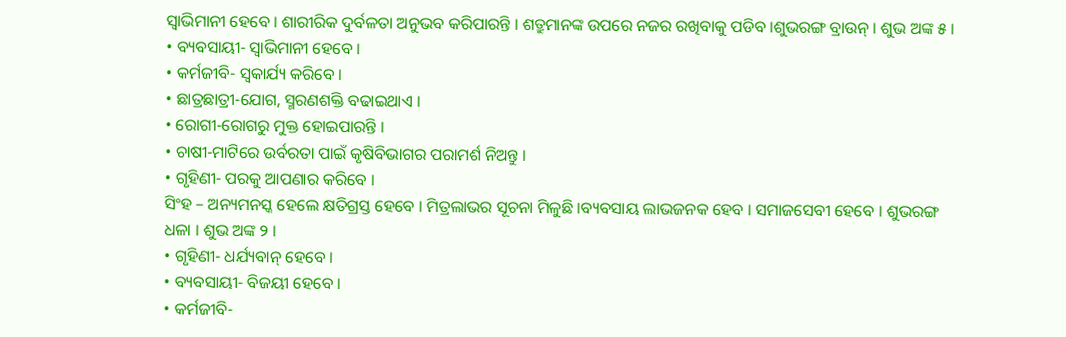ସ୍ୱାଭିମାନୀ ହେବେ । ଶାରୀରିକ ଦୁର୍ବଳତା ଅନୁଭବ କରିପାରନ୍ତି । ଶତ୍ରୁମାନଙ୍କ ଉପରେ ନଜର ରଖିବାକୁ ପଡିବ ।ଶୁଭରଙ୍ଗ ବ୍ରାଉନ୍ । ଶୁଭ ଅଙ୍କ ୫ ।
• ବ୍ୟବସାୟୀ- ସ୍ୱାଭିମାନୀ ହେବେ ।
• କର୍ମଜୀବି- ସ୍ୱକାର୍ଯ୍ୟ କରିବେ ।
• ଛାତ୍ରଛାତ୍ରୀ-ଯୋଗ, ସ୍ମରଣଶକ୍ତି ବଢାଇଥାଏ ।
• ରୋଗୀ-ରୋଗରୁ ମୁକ୍ତ ହୋଇପାରନ୍ତି ।
• ଚାଷୀ-ମାଟିରେ ଉର୍ବରତା ପାଇଁ କୃଷିବିଭାଗର ପରାମର୍ଶ ନିଅନ୍ତୁ ।
• ଗୃହିଣୀ- ପରକୁ ଆପଣାର କରିବେ ।
ସିଂହ – ଅନ୍ୟମନସ୍କ ହେଲେ କ୍ଷତିଗ୍ରସ୍ତ ହେବେ । ମିତ୍ରଲାଭର ସୂଚନା ମିଳୁଛି ।ବ୍ୟବସାୟ ଲାଭଜନକ ହେବ । ସମାଜସେବୀ ହେବେ । ଶୁଭରଙ୍ଗ ଧଳା । ଶୁଭ ଅଙ୍କ ୨ ।
• ଗୃହିଣୀ- ଧର୍ଯ୍ୟବାନ୍ ହେବେ ।
• ବ୍ୟବସାୟୀ- ବିଜୟୀ ହେବେ ।
• କର୍ମଜୀବି-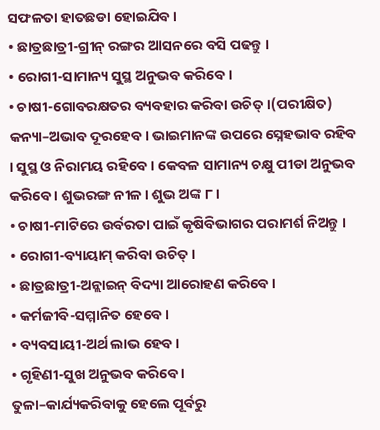ସଫଳତା ହାତଛଡା ହୋଇଯିବ ।
• ଛାତ୍ରଛାତ୍ରୀ-ଗ୍ରୀନ୍ ରଙ୍ଗର ଆସନରେ ବସି ପଢନ୍ତୁ ।
• ରୋଗୀ-ସାମାନ୍ୟ ସୁସ୍ଥ ଅନୁଭବ କରିବେ ।
• ଚାଷୀ-ଗୋବରକ୍ଷତର ବ୍ୟବହାର କରିବା ଉଚିତ୍ ।(ପରୀକ୍ଷିତ)
କନ୍ୟା–ଅଭାବ ଦୂରହେବ । ଭାଇମାନଙ୍କ ଉପରେ ସ୍ନେହଭାବ ରହିବ । ସୁସ୍ଥ ଓ ନିରାମୟ ରହିବେ । କେବଳ ସାମାନ୍ୟ ଚକ୍ଷୁ ପୀଡା ଅନୁଭବ କରିବେ । ଶୁଭରଙ୍ଗ ନୀଳ । ଶୁଭ ଅଙ୍କ ୮ ।
• ଚାଷୀ-ମାଟିରେ ଉର୍ବରତା ପାଇଁ କୃଷିବିଭାଗର ପରାମର୍ଶ ନିଅନ୍ତୁ ।
• ରୋଗୀ-ବ୍ୟାୟାମ୍ କରିବା ଉଚିତ୍ ।
• ଛାତ୍ରଛାତ୍ରୀ-ଅନ୍ଲାଇନ୍ ବିଦ୍ୟା ଆରୋହଣ କରିବେ ।
• କର୍ମଜୀବି-ସମ୍ମାନିତ ହେବେ ।
• ବ୍ୟବସାୟୀ-ଅର୍ଥ ଲାଭ ହେବ ।
• ଗୃହିଣୀ-ସୁଖ ଅନୁଭବ କରିବେ ।
ତୁଳା–କାର୍ଯ୍ୟକରିବାକୁ ହେଲେ ପୂର୍ବରୁ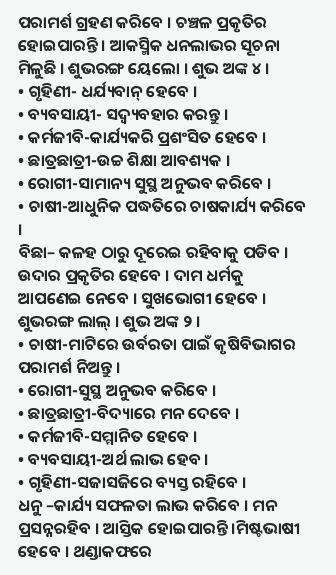ପରାମର୍ଶ ଗ୍ରହଣ କରିବେ । ଚଞ୍ଚଳ ପ୍ରକୃତିର ହୋଇପାରନ୍ତି । ଆକସ୍ମିକ ଧନଲାଭର ସୂଚନା ମିଳୁଛି । ଶୁଭରଙ୍ଗ ୟେଲୋ । ଶୁଭ ଅଙ୍କ ୪ ।
• ଗୃହିଣୀ- ଧର୍ଯ୍ୟବାନ୍ ହେବେ ।
• ବ୍ୟବସାୟୀ- ସଦ୍ବ୍ୟବହାର କରନ୍ତୁ ।
• କର୍ମଜୀବି-କାର୍ଯ୍ୟକରି ପ୍ରଶଂସିତ ହେବେ ।
• ଛାତ୍ରଛାତ୍ରୀ-ଉଚ୍ଚ ଶିକ୍ଷା ଆବଶ୍ୟକ ।
• ରୋଗୀ-ସାମାନ୍ୟ ସୁସ୍ଥ ଅନୁଭବ କରିବେ ।
• ଚାଷୀ-ଆଧୁନିକ ପଦ୍ଧତିରେ ଚାଷକାର୍ଯ୍ୟ କରିବେ ।
ବିଛା– କଳହ ଠାରୁ ଦୂରେଇ ରହିବାକୁ ପଡିବ । ଉଦାର ପ୍ରକୃତିର ହେବେ । ଦାମ ଧର୍ମକୁ ଆପଣେଇ ନେବେ । ସୁଖଭୋଗୀ ହେବେ । ଶୁଭରଙ୍ଗ ଲାଲ୍ । ଶୁଭ ଅଙ୍କ ୨ ।
• ଚାଷୀ-ମାଟିରେ ଉର୍ବରତା ପାଇଁ କୃଷିବିଭାଗର ପରାମର୍ଶ ନିଅନ୍ତୁ ।
• ରୋଗୀ-ସୁସ୍ଥ ଅନୁଭବ କରିବେ ।
• ଛାତ୍ରଛାତ୍ରୀ-ବିଦ୍ୟାରେ ମନ ଦେବେ ।
• କର୍ମଜୀବି-ସମ୍ମାନିତ ହେବେ ।
• ବ୍ୟବସାୟୀ-ଅର୍ଥ ଲାଭ ହେବ ।
• ଗୃହିଣୀ-ସଜାସଜିରେ ବ୍ୟସ୍ତ ରହିବେ ।
ଧନୁ –କାର୍ଯ୍ୟ ସଫଳତା ଲାଭ କରିବେ । ମନ ପ୍ରସନ୍ନରହିବ । ଆସ୍ତିକ ହୋଇପାରନ୍ତି ।ମିଷ୍ଟଭାଷୀ ହେବେ । ଥଣ୍ଡାକଫରେ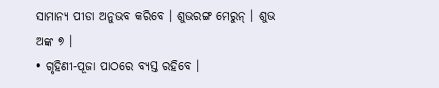ସାମାନ୍ୟ ପୀଡା ଅନୁଭବ କରିବେ । ଶୁଭରଙ୍ଗ ମେରୁନ୍ । ଶୁଭ ଅଙ୍କ ୭ ।
• ଗୃହିଣୀ-ପୂଜା ପାଠରେ ବ୍ୟସ୍ତ ରହିବେ ।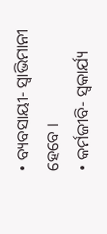• ବ୍ୟବସାୟୀ- ସ୍ୱାଭିମାନୀ ହେବେ ।
• କର୍ମଜୀବି- ସ୍ୱକାର୍ଯ୍ୟ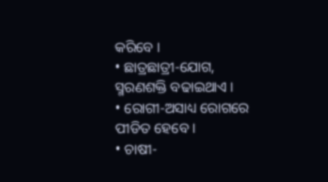କରିବେ ।
• ଛାତ୍ରଛାତ୍ରୀ-ଯୋଗ, ସ୍ମରଣଶକ୍ତି ବଢାଇଥାଏ ।
• ରୋଗୀ-ଅସାଧ୍ୟ ରୋଗରେ ପୀଡିତ ହେବେ ।
• ଚାଷୀ-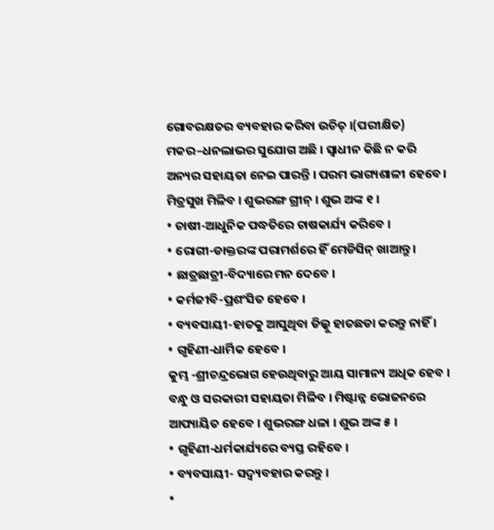ଗୋବରକ୍ଷତର ବ୍ୟବହାର କରିବା ଉଚିତ୍ ।(ପରୀକ୍ଷିତ)
ମକର–ଧନଲାଭର ସୁଯୋଗ ଅଛି । ସ୍ୱାଧୀନ କିଛି ନ କରି ଅନ୍ୟର ସହାୟତା ନେଇ ପାରନ୍ତି । ପରମ ଭାଗ୍ୟଶାଳୀ ହେବେ । ମିତ୍ରସୁଖ ମିଳିବ । ଶୁଭରଙ୍ଗ ଗ୍ରୀନ୍ । ଶୁଭ ଅଙ୍କ ୧ ।
• ଚାଷୀ-ଆଧୁନିକ ପଦ୍ଧତିରେ ଚାଷକାର୍ଯ୍ୟ କରିବେ ।
• ରୋଗୀ-ଡାକ୍ତରଙ୍କ ପରାମର୍ଶରେ ହିଁ ମେଡିସିନ୍ ଖାଆନ୍ତୁ ।
• ଛାତ୍ରଛାତ୍ରୀ-ବିଦ୍ୟାରେ ମନ ଦେବେ ।
• କର୍ମଜୀବି-ପ୍ରଶଂସିତ ହେବେ ।
• ବ୍ୟବସାୟୀ-ହାତକୁ ଆସୁଥିବା ଡିଲ୍କୁ ହାତଛଡା କରନ୍ତୁ ନାହିଁ ।
• ଗୃହିଣୀ-ଧାର୍ମିକ ହେବେ ।
କୁମ୍ଭ -ଶ୍ରୀଚନ୍ଦ୍ରଭୋଗ ହେଉଥିବାରୁ ଆୟ ସାମାନ୍ୟ ଅଧିକ ହେବ । ବନ୍ଧୁ ଓ ସରକାରୀ ସହାୟତା ମିଳିବ । ମିଷ୍ଟାନ୍ନ ଭୋଜନରେ ଆପ୍ୟାୟିତ ହେବେ । ଶୁଭରଙ୍ଗ ଧଳା । ଶୁଭ ଅଙ୍କ ୫ ।
• ଗୃହିଣୀ-ଧର୍ମକାର୍ଯ୍ୟରେ ବ୍ୟସ୍ତ ରହିବେ ।
• ବ୍ୟବସାୟୀ- ସଦ୍ବ୍ୟବହାର କରନ୍ତୁ ।
•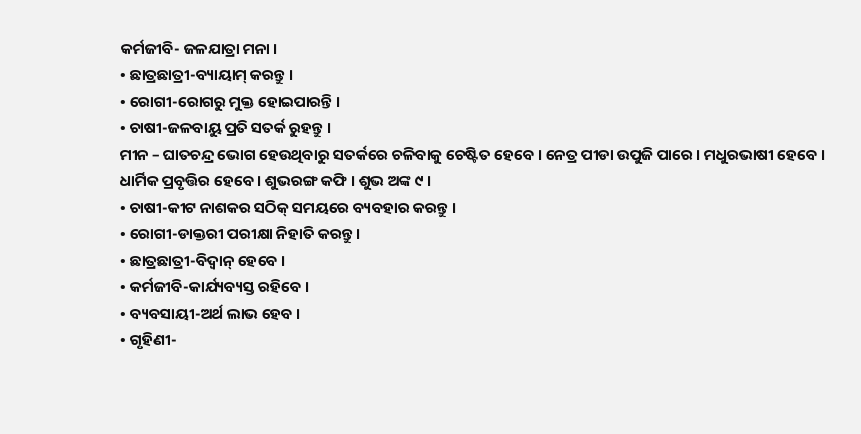କର୍ମଜୀବି- ଜଳଯାତ୍ରା ମନା ।
• ଛାତ୍ରଛାତ୍ରୀ-ବ୍ୟାୟାମ୍ କରନ୍ତୁ ।
• ରୋଗୀ-ରୋଗରୁ ମୁକ୍ତ ହୋଇପାରନ୍ତି ।
• ଚାଷୀ-ଜଳବାୟୁ ପ୍ରତି ସତର୍କ ରୁହନ୍ତୁ ।
ମୀନ – ଘାତଚନ୍ଦ୍ର ଭୋଗ ହେଉଥିବାରୁ ସତର୍କରେ ଚଳିବାକୁ ଚେଷ୍ଟିତ ହେବେ । ନେତ୍ର ପୀଡା ଉପୁଜି ପାରେ । ମଧୁରଭାଷୀ ହେବେ । ଧାର୍ମିକ ପ୍ରବୃତ୍ତିର ହେବେ । ଶୁଭରଙ୍ଗ କଫି । ଶୁଭ ଅଙ୍କ ୯ ।
• ଚାଷୀ-କୀଟ ନାଶକର ସଠିକ୍ ସମୟରେ ବ୍ୟବହାର କରନ୍ତୁ ।
• ରୋଗୀ-ଡାକ୍ତରୀ ପରୀକ୍ଷା ନିହାତି କରନ୍ତୁ ।
• ଛାତ୍ରଛାତ୍ରୀ-ବିଦ୍ୱାନ୍ ହେବେ ।
• କର୍ମଜୀବି-କାର୍ଯ୍ୟବ୍ୟସ୍ତ ରହିବେ ।
• ବ୍ୟବସାୟୀ-ଅର୍ଥ ଲାଭ ହେବ ।
• ଗୃହିଣୀ-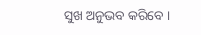ସୁଖ ଅନୁଭବ କରିବେ ।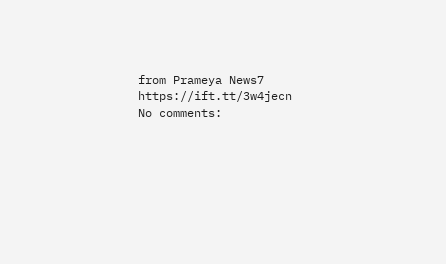from Prameya News7 https://ift.tt/3w4jecn
No comments: